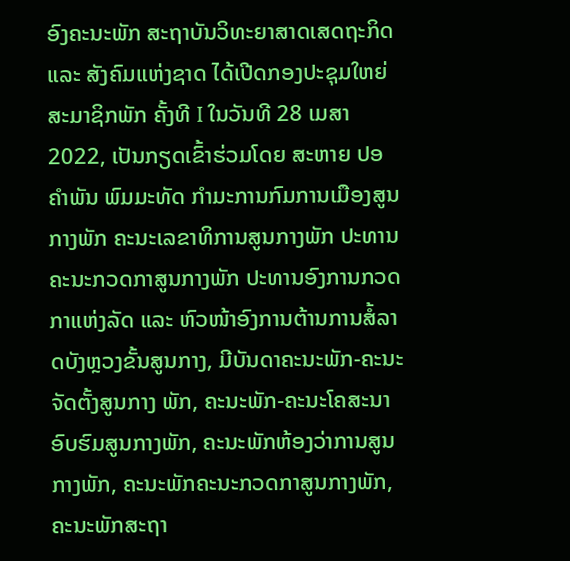ອົງຄະນະພັກ ສະຖາບັນວິທະຍາສາດເສດຖະກິດ ແລະ ສັງຄົມແຫ່ງຊາດ ໄດ້ເປີດກອງປະຊຸມໃຫຍ່ສະມາຊິກພັກ ຄັ້ງທີ I ໃນວັນທີ 28 ເມສາ 2022, ເປັນກຽດເຂົ້າຮ່ວມໂດຍ ສະຫາຍ ປອ ຄຳພັນ ພົມມະທັດ ກຳມະການກົມການເມືອງສູນກາງພັກ ຄະນະເລຂາທິການສູນກາງພັກ ປະທານຄະນະກວດກາສູນກາງພັກ ປະທານອົງການກວດກາແຫ່ງລັດ ແລະ ຫົວໜ້າອົງການຕ້ານການສໍ້ລາດບັງຫຼວງຂັ້ນສູນກາງ, ມີບັນດາຄະນະພັກ-ຄະນະຈັດຕັ້ງສູນກາງ ພັກ, ຄະນະພັກ-ຄະນະໂຄສະນາອົບຮົມສູນກາງພັກ, ຄະນະພັກຫ້ອງວ່າການສູນກາງພັກ, ຄະນະພັກຄະນະກວດກາສູນກາງພັກ, ຄະນະພັກສະຖາ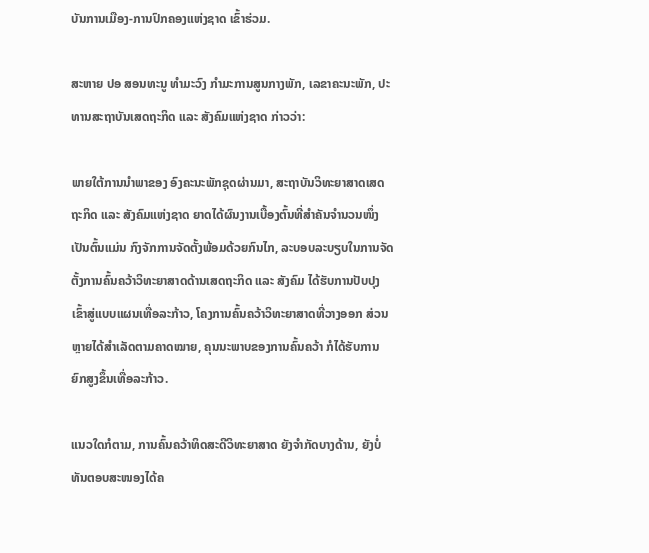ບັນການເມືອງ-ການປົກຄອງແຫ່ງຊາດ ເຂົ້າຮ່ວມ.

ສະຫາຍ ປອ ສອນທະນູ ທຳມະວົງ ກຳມະການສູນກາງພັກ, ເລຂາຄະນະພັກ, ປະທານສະຖາບັນເສດຖະກິດ ແລະ ສັງຄົມແຫ່ງຊາດ ກ່າວວ່າ:

ພາຍໃຕ້ການນຳພາຂອງ ອົງຄະນະພັກຊຸດຜ່ານມາ, ສະຖາບັນວິທະຍາສາດເສດຖະກິດ ແລະ ສັງຄົມແຫ່ງຊາດ ຍາດໄດ້ຜົນງານເບື້ອງຕົ້ນທີ່ສໍາຄັນຈຳນວນໜຶ່ງ ເປັນຕົ້ນແມ່ນ ກົງຈັກການຈັດຕັ້ງພ້ອມດ້ວຍກົນໄກ, ລະບອບລະບຽບໃນການຈັດຕັ້ງການຄົ້ນຄວ້າວິທະຍາສາດດ້ານເສດຖະກິດ ແລະ ສັງຄົມ ໄດ້ຮັບການປັບປຸງເຂົ້າສູ່ແບບແຜນເທື່ອລະກ້າວ, ໂຄງການຄົ້ນຄວ້າວິທະຍາສາດທີ່ວາງອອກ ສ່ວນຫຼາຍໄດ້ສຳເລັດຕາມຄາດໝາຍ, ຄຸນນະພາບຂອງການຄົ້ນຄວ້າ ກໍໄດ້ຮັບການຍົກສູງຂຶ້ນເທື່ອລະກ້າວ.

ແນວໃດກໍຕາມ, ການຄົ້ນຄວ້າທິດສະດີວິທະຍາສາດ ຍັງຈຳກັດບາງດ້ານ, ຍັງບໍ່ທັນຕອບສະໜອງໄດ້ຄ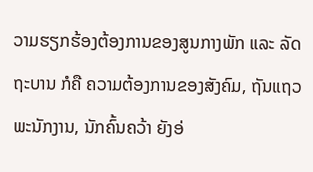ວາມຮຽກຮ້ອງຕ້ອງການຂອງສູນກາງພັກ ແລະ ລັດຖະບານ ກໍຄື ຄວາມຕ້ອງການຂອງສັງຄົມ, ຖັນແຖວພະນັກງານ, ນັກຄົ້ນຄວ້າ ຍັງອ່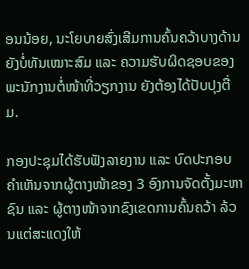ອນນ້ອຍ, ນະໂຍບາຍສົ່ງເສີມການຄົ້ນຄວ້າບາງດ້ານ ຍັງບໍ່ທັນເໝາະສົມ ແລະ ຄວາມຮັບຜິດຊອບຂອງພະນັກງານຕໍ່ໜ້າທີ່ວຽກງານ ຍັງຕ້ອງໄດ້ປັບປຸງຕື່ມ.

ກອງປະຊຸມໄດ້ຮັບຟັງລາຍງານ ແລະ ບົດປະກອບຄຳເຫັນຈາກຜູ້ຕາງໜ້າຂອງ 3 ອົງການຈັດຕັ້ງມະຫາຊົນ ແລະ ຜູ້ຕາງໜ້າຈາກຂົງເຂດການຄົ້ນຄວ້າ ລ້ວນແຕ່ສະແດງໃຫ້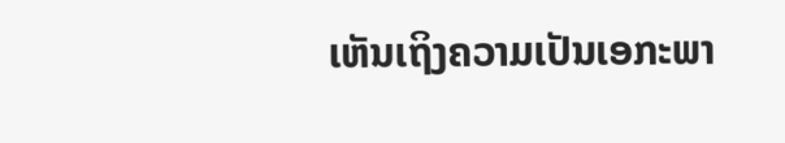ເຫັນເຖິງຄວາມເປັນເອກະພາ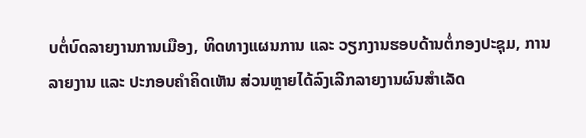ບຕໍ່ບົດລາຍງານການເມືອງ, ທິດທາງແຜນການ ແລະ ວຽກງານຮອບດ້ານຕໍ່ກອງປະຊຸມ, ການລາຍງານ ແລະ ປະກອບຄຳຄິດເຫັນ ສ່ວນຫຼາຍໄດ້ລົງເລີກລາຍງານຜົນສຳເລັດ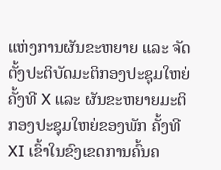ແຫ່ງການຜັນຂະຫຍາຍ ແລະ ຈັດຕັ້ງປະຕິບັດມະຕິກອງປະຊຸມໃຫຍ່ ຄັ້ງທີ X ແລະ ຜັນຂະຫຍາຍມະຕິກອງປະຊຸມໃຫຍ່ຂອງພັກ ຄັ້ງທີ XI ເຂົ້າໃນຂົງເຂດການຄົ້ນຄ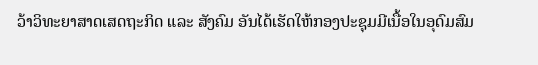ວ້າວິທະຍາສາດເສດຖະກິດ ແລະ ສັງຄົມ ອັນໄດ້ເຮັດໃຫ້ກອງປະຊຸມມີເນື້ອໃນອຸດົມສົມ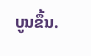ບູນຂຶ້ນ.